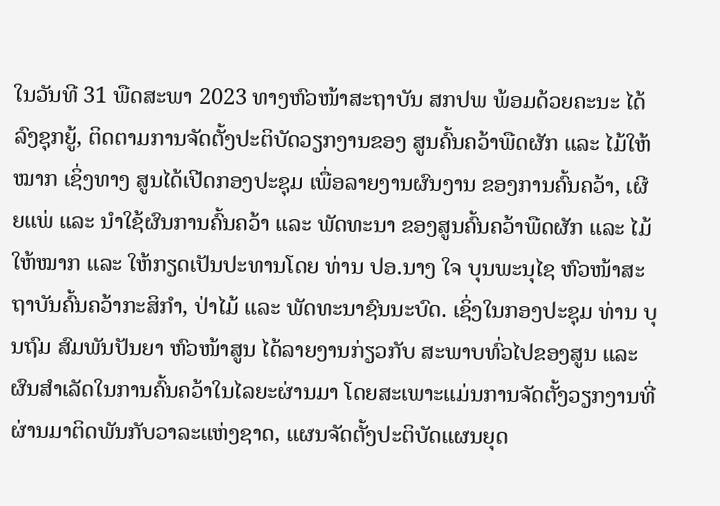ໃນວັນທີ 31 ພືດສະພາ 2023 ທາງຫົວໜ້າສະຖາບັນ ສກປພ ພ້ອມດ້ວຍຄະນະ ໄດ້ລົງຊຸກຍູ້, ຕິດຕາມການຈັດຕັ້ງປະຕິບັດວຽກງານຂອງ ສູນຄົ້ນຄວ້າພືດຜັກ ແລະ ໄມ້ໃຫ້ໝາກ ເຊິ່ງທາງ ສູນໄດ້ເປີດກອງປະຊຸມ ເພື່ອລາຍງານຜົນງານ ຂອງການຄົ້ນຄວ້າ, ເຜີຍແພ່ ແລະ ນໍາໃຊ້ຜົນການຄົ້ນຄວ້າ ແລະ ພັດທະນາ ຂອງສູນຄົ້ນຄວ້າພືດຜັກ ແລະ ໄມ້ໃຫ້ໝາກ ແລະ ໃຫ້ກຽດເປັນປະທານໂດຍ ທ່ານ ປອ.ນາງ ໃຈ ບຸນພະນຸໄຊ ຫົວໜ້າສະຖາບັນຄົ້ນຄວ້າກະສິກໍາ, ປ່າໄມ້ ແລະ ພັດທະນາຊົນນະບົດ. ເຊິ່ງໃນກອງປະຊຸມ ທ່ານ ບຸນຖົມ ສົມພັນປັນຍາ ຫົວໜ້າສູນ ໄດ້ລາຍງານກ່ຽວກັບ ສະພາບທົ່ວໄປຂອງສູນ ແລະ ຜົນສໍາເລັດໃນການຄົ້ນຄວ້າໃນໄລຍະຜ່ານມາ ໂດຍສະເພາະແມ່ນການຈັດຕັ້ງວຽກງານທີ່ຜ່ານມາຕິດພັນກັບວາລະແຫ່ງຊາດ, ແຜນຈັດຕັ້ງປະຕິບັດແຜນຍຸດ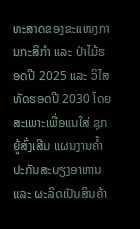ທະສາດຂອງຂະແໜງການກະສິກໍາ ແລະ ປ່າໄມ້ຮອດປີ 2025 ແລະ ວິໄສທັດຮອດປີ 2030 ໂດຍສະເພາະເພື່ອແນໃສ່ ຊຸກຍູ້ສົ່ງເສີມ ແຜນງານຄໍ້າປະກັນສະບຽງອາຫານ ແລະ ຜະລິດເປັນສິນຄ້າ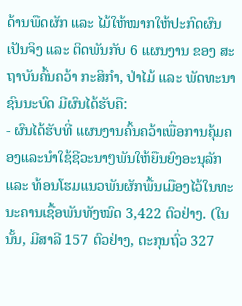ດ້ານພືດຜັກ ແລະ ໄມ້ໃຫ້ໝາກໃຫ້ປະກົດຜົນເປັນຈິງ ແລະ ຕິດພັນກັບ 6 ແຜນງານ ຂອງ ສະຖາບັນຄົ້ນຄວ້າ ກະສິກໍາ, ປ່າໄມ້ ແລະ ພັດທະນາຊົນນະບົດ ມີຜົນໄດ້ຮັບຄື:
- ຜົນໄດ້ຮັບທີ່ ແຜນງານຄົ້ນຄວ້າເພື່ອການຄຸ້ມຄອງແລະນໍາໃຊ້ຊີວະນາໆພັນໃຫ້ຍືນຍົງອະນຸລັກ ແລະ ທ້ອນໂຮມແນວພັນຜັກພື້ນເມືອງໄວ້ໃນທະນະຄານເຊື້ອພັນທັງໝົດ 3,422 ຕົວຢ່າງ. (ໃນນັ້ນ, ມີສາລີ 157 ຕົວຢ່າງ, ຕະກຸນຖົ່ວ 327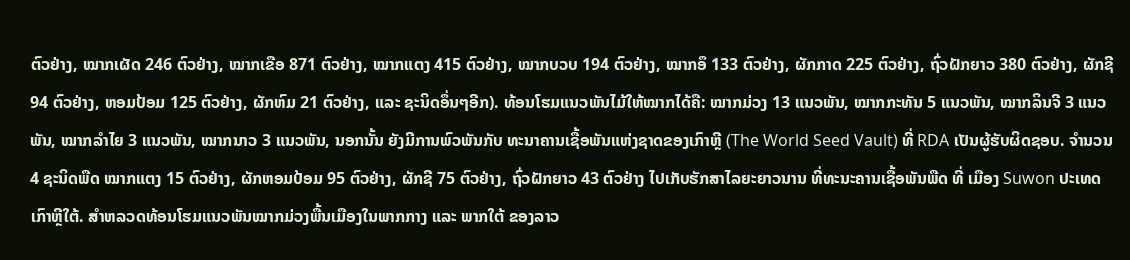ຕົວຢ່າງ, ໝາກເຜັດ 246 ຕົວຢ່າງ, ໝາກເຂືອ 871 ຕົວຢ່າງ, ໝາກແຕງ 415 ຕົວຢ່າງ, ໝາກບວບ 194 ຕົວຢ່າງ, ໝາກອຶ 133 ຕົວຢ່າງ, ຜັກກາດ 225 ຕົວຢ່າງ, ຖົ່ວຝັກຍາວ 380 ຕົວຢ່າງ, ຜັກຊີ 94 ຕົວຢ່າງ, ຫອມປ້ອມ 125 ຕົວຢ່າງ, ຜັກຫົມ 21 ຕົວຢ່າງ, ແລະ ຊະນິດອຶ່ນໆອີກ). ທ້ອນໂຮມແນວພັນໄມ້ໃຫ້ໝາກໄດ້ຄື: ໝາກມ່ວງ 13 ແນວພັນ, ໝາກກະທັນ 5 ແນວພັນ, ໝາກລິນຈີ 3 ແນວພັນ, ໝາກລໍາໄຍ 3 ແນວພັນ, ໝາກນາວ 3 ແນວພັນ, ນອກນັ້ນ ຍັງມີການພົວພັນກັບ ທະນາຄານເຊື້ອພັນແຫ່ງຊາດຂອງເກົາຫຼີ (The World Seed Vault) ທີ່ RDA ເປັນຜູ້ຮັບຜິດຊອບ. ຈໍານວນ 4 ຊະນິດພືດ ໝາກແຕງ 15 ຕົວຢ່າງ, ຜັກຫອມປ້ອມ 95 ຕົວຢ່າງ, ຜັກຊີ 75 ຕົວຢ່າງ, ຖົ່ວຝັກຍາວ 43 ຕົວຢ່າງ ໄປເກັບຮັກສາໄລຍະຍາວນານ ທີ່ທະນະຄານເຊື້ອພັນພືດ ທີ່ ເມືອງ Suwon ປະເທດເກົາຫຼີໃຕ້. ສໍາຫລວດທ້ອນໂຮມແນວພັນໝາກມ່ວງພື້ນເມືອງໃນພາກກາງ ແລະ ພາກໃຕ້ ຂອງລາວ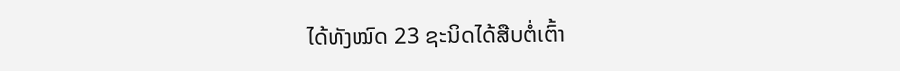ໄດ້ທັງໝົດ 23 ຊະນິດໄດ້ສືບຕໍ່ເຕົ້າ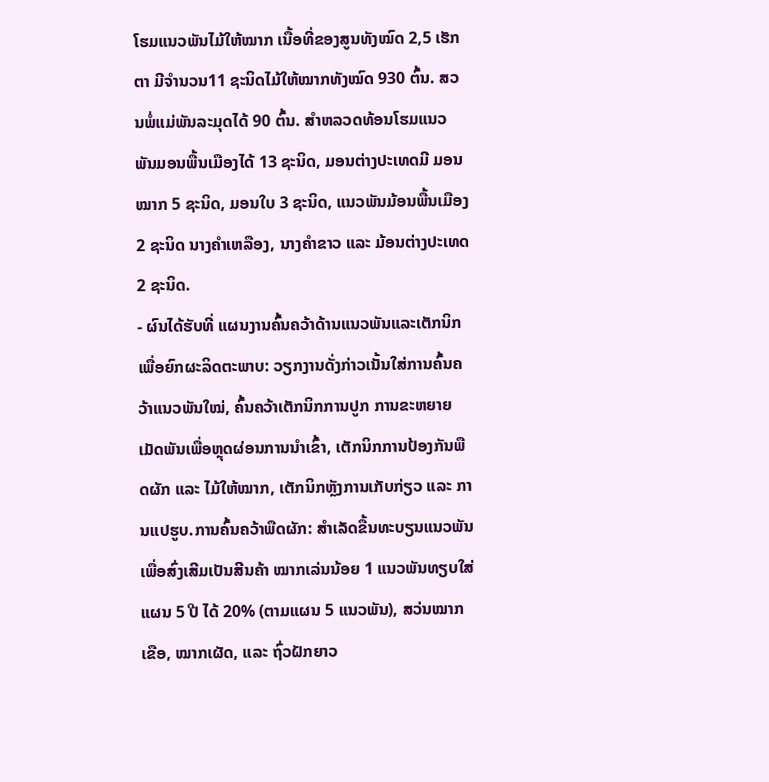ໂຮມແນວພັນໄມ້ໃຫ້ໝາກ ເນື້ອທີ່ຂອງສູນທັງໝົດ 2,5 ເຮັກຕາ ມີຈໍານວນ11 ຊະນິດໄມ້ໃຫ້ໝາກທັງໝົດ 930 ຕົ້ນ. ສວນພໍ່ແມ່ພັນລະມຸດໄດ້ 90 ຕົ້ນ. ສໍາຫລວດທ້ອນໂຮມແນວພັນມອນພື້ນເມືອງໄດ້ 13 ຊະນິດ, ມອນຕ່າງປະເທດມີ ມອນໝາກ 5 ຊະນິດ, ມອນໃບ 3 ຊະນິດ, ແນວພັນມ້ອນພື້ນເມືອງ 2 ຊະນິດ ນາງຄໍາເຫລືອງ, ນາງຄໍາຂາວ ແລະ ມ້ອນຕ່າງປະເທດ 2 ຊະນິດ.
- ຜົນໄດ້ຮັບທີ່ ແຜນງານຄົ້ນຄວ້າດ້ານແນວພັນແລະເຕັກນິກເພື່ອຍົກຜະລິດຕະພາບ: ວຽກງານດັ່ງກ່າວເນັ້ນໃສ່ການຄົ້ນຄວ້າແນວພັນໃໝ່, ຄົ້ນຄວ້າເຕັກນິກການປູກ ການຂະຫຍາຍເມັດພັນເພື່ອຫຼຸດຜ່ອນການນໍາເຂົ້າ, ເຕັກນິກການປ້ອງກັນພືດຜັກ ແລະ ໄມ້ໃຫ້ໝາກ, ເຕັກນິກຫຼັງການເກັບກ່ຽວ ແລະ ການແປຮູບ.ການຄົ້ນຄວ້າພືດຜັກ: ສໍາເລັດຂື້ນທະບຽນແນວພັນ ເພື່ອສົ່ງເສີມເປັນສີນຄ້າ ໝາກເລ່ນນ້ອຍ 1 ແນວພັນທຽບໃສ່ແຜນ 5 ປີ ໄດ້ 20% (ຕາມແຜນ 5 ແນວພັນ), ສວ່ນໝາກ ເຂືອ, ໝາກເຜັດ, ແລະ ຖົ່ວຝັກຍາວ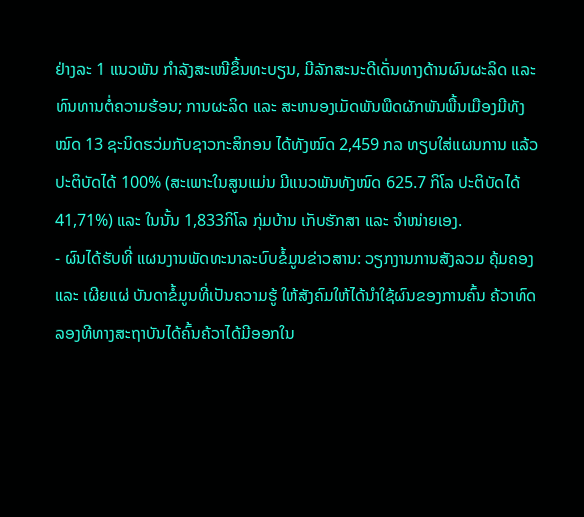ຢ່າງລະ 1 ແນວພັນ ກໍາລັງສະເໜີຂຶ້ນທະບຽນ, ມີລັກສະນະດີເດັ່ນທາງດ້ານຜົນຜະລິດ ແລະ ທົນທານຕໍ່ຄວາມຮ້ອນ; ການຜະລິດ ແລະ ສະຫນອງເມັດພັນພືດຜັກພັນພື້ນເມືອງມີທັງໝົດ 13 ຊະນິດຮວ່ມກັບຊາວກະສິກອນ ໄດ້ທັງໝົດ 2,459 ກລ ທຽບໃສ່ແຜນການ ແລ້ວປະຕິບັດໄດ້ 100% (ສະເພາະໃນສູນແມ່ນ ມີແນວພັນທັງໜົດ 625.7 ກິໂລ ປະຕິບັດໄດ້ 41,71%) ແລະ ໃນນັ້ນ 1,833ກິໂລ ກຸ່ມບ້ານ ເກັບຮັກສາ ແລະ ຈໍາໜ່າຍເອງ.
- ຜົນໄດ້ຮັບທີ່ ແຜນງານພັດທະນາລະບົບຂໍ້ມູນຂ່າວສານ: ວຽກງານການສັງລວມ ຄຸ້ມຄອງ ແລະ ເຜີຍແຜ່ ບັນດາຂໍ້ມູນທີ່ເປັນຄວາມຮູ້ ໃຫ້ສັງຄົມໃຫ້ໄດ້ນຳໃຊ້ຜົນຂອງການຄົ້ນ ຄ້ວາທົດລອງທີທາງສະຖາບັນໄດ້ຄົ້ນຄ້ວາໄດ້ມີອອກໃນ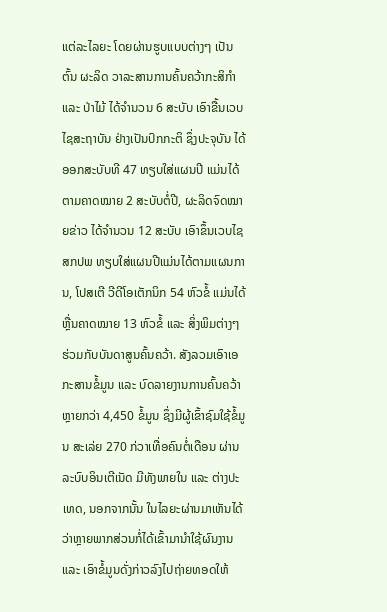ແຕ່ລະໄລຍະ ໂດຍຜ່ານຮູບແບບຕ່າງໆ ເປັນຕົ້ນ ຜະລິດ ວາລະສານການຄົ້ນຄວ້າກະສິກຳ ແລະ ປ່າໄມ້ ໄດ້ຈໍານວນ 6 ສະບັບ ເອົາຂື້ນເວບໄຊສະຖາບັນ ຢ່າງເປັນປົກກະຕິ ຊຶ່ງປະຈຸບັນ ໄດ້ອອກສະບັບທີ 47 ທຽບໃສ່ແຜນປີ ແມ່ນໄດ້ຕາມຄາດໝາຍ 2 ສະບັບຕໍ່ປີ, ຜະລິດຈົດໝາຍຂ່າວ ໄດ້ຈໍານວນ 12 ສະບັບ ເອົາຂຶ້ນເວບໄຊ ສກປພ ທຽບໃສ່ແຜນປີແມ່ນໄດ້ຕາມແຜນການ, ໂປສເຕີ ວີດີໂອເຕັກນິກ 54 ຫົວຂໍ້ ແມ່ນໄດ້ຫຼື່ນຄາດໝາຍ 13 ຫົວຂໍ້ ແລະ ສິ່ງພິມຕ່າງໆຮ່ວມກັບບັນດາສູນຄົ້ນຄວ້າ. ສັງລວມເອົາເອກະສານຂໍ້ມູນ ແລະ ບົດລາຍງານການຄົ້ນຄວ້າຫຼາຍກວ່າ 4,450 ຂໍ້ມູນ ຊຶ່ງມີຜູ້ເຂົ້າຊົມໃຊ້ຂໍ້ມູນ ສະເລ່ຍ 270 ກ່ວາເທື່ອຄົນຕໍ່ເດືອນ ຜ່ານລະບົບອິນເຕີເນັດ ມີທັງພາຍໃນ ແລະ ຕ່າງປະເທດ, ນອກຈາກນັ້ນ ໃນໄລຍະຜ່ານມາເຫັນໄດ້ວ່າຫຼາຍພາກສ່ວນກໍ່ໄດ້ເຂົ້າມານຳໃຊ້ຜົນງານ ແລະ ເອົາຂໍ້ມູນດັ່ງກ່າວລົງໄປຖ່າຍທອດໃຫ້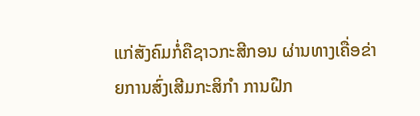ແກ່ສັງຄົມກໍ່ຄືຊາວກະສີກອນ ຜ່ານທາງເຄື່ອຂ່າຍການສົ່ງເສີມກະສິກຳ ການຝືກ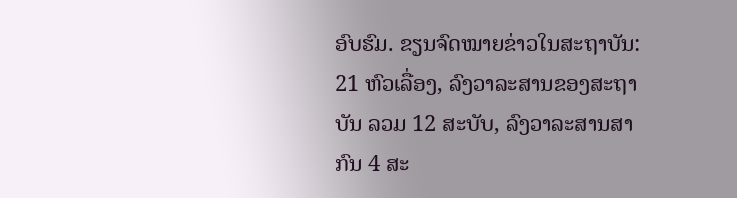ອົບຮົມ. ຂຽນຈົດໝາຍຂ່າວໃນສະຖາບັນ: 21 ຫົວເລື່ອງ, ລົງວາລະສານຂອງສະຖາບັນ ລວມ 12 ສະບັບ, ລົງວາລະສານສາກົນ 4 ສະ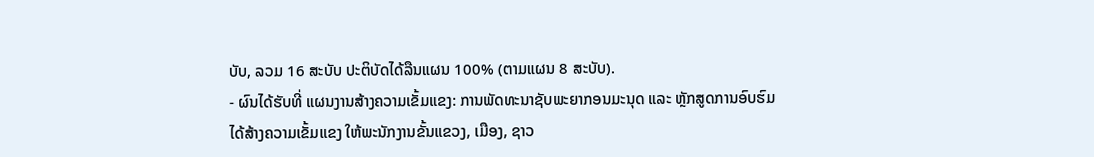ບັບ, ລວມ 16 ສະບັບ ປະຕິບັດໄດ້ລືນແຜນ 100% (ຕາມແຜນ 8 ສະບັບ).
- ຜົນໄດ້ຮັບທີ່ ແຜນງານສ້າງຄວາມເຂັ້ມແຂງ: ການພັດທະນາຊັບພະຍາກອນມະນຸດ ແລະ ຫຼັກສູດການອົບຮົມ
ໄດ້ສ້າງຄວາມເຂັ້ມແຂງ ໃຫ້ພະນັກງານຂັ້ນແຂວງ, ເມືອງ, ຊາວ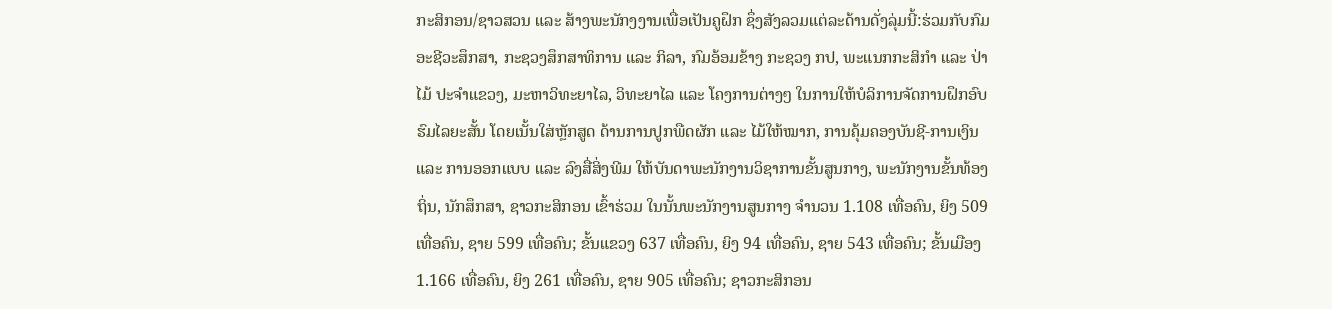ກະສິກອນ/ຊາວສວນ ແລະ ສ້າງພະນັກງງານເພື່ອເປັນຄູຝຶກ ຊຶ່ງສັງລວມແຕ່ລະດ້ານດັ່ງລຸ່ມນີ້:ຮ່ວມກັບກົມອະຊີວະສຶກສາ, ກະຊວງສຶກສາທິການ ແລະ ກິລາ, ກົມອ້ອມຂ້າງ ກະຊວງ ກປ, ພະແນກກະສິກໍາ ແລະ ປ່າໄມ້ ປະຈໍາແຂວງ, ມະຫາວິທະຍາໄລ, ວິທະຍາໄລ ແລະ ໂຄງການຕ່າງໆ ໃນການໃຫ້ບໍລິການຈັດການຝຶກອົບຮົມໄລຍະສັ້ນ ໂດຍເນັ້ນໃສ່ຫຼັກສູດ ດ້ານການປູກພືດຜັກ ແລະ ໄມ້ໃຫ້ໝາກ, ການຄຸ້ມຄອງບັນຊີ-ການເງິນ ແລະ ການອອກແບບ ແລະ ລົງສື່ສິ່ງພີມ ໃຫ້ບັນດາພະນັກງານວິຊາການຂັ້ນສູນກາງ, ພະນັກງານຂັ້ນທ້ອງຖິ່ນ, ນັກສຶກສາ, ຊາວກະສິກອນ ເຂົ້າຮ່ວມ ໃນນັ້ນພະນັກງານສູນກາງ ຈຳນວນ 1.108 ເທື່ອຄົນ, ຍິງ 509 ເທື່ອຄົນ, ຊາຍ 599 ເທື່ອຄົນ; ຂັ້ນແຂວງ 637 ເທື່ອຄົນ, ຍິງ 94 ເທື່ອຄົນ, ຊາຍ 543 ເທື່ອຄົນ; ຂັ້ນເມືອງ 1.166 ເທື່ອຄົນ, ຍິງ 261 ເທື່ອຄົນ, ຊາຍ 905 ເທື່ອຄົນ; ຊາວກະສິກອນ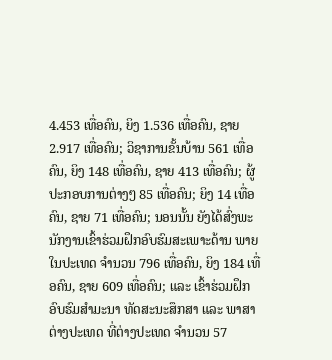4.453 ເທື່ອຄົນ, ຍິງ 1.536 ເທື່ອຄົນ, ຊາຍ 2.917 ເທື່ອຄົນ; ວິຊາການຂັ້ນບ້ານ 561 ເທື່ອຄົນ, ຍິງ 148 ເທື່ອຄົນ, ຊາຍ 413 ເທື່ອຄົນ; ຜູ້ປະກອບການຕ່າງໆ 85 ເທື່ອຄົນ; ຍິງ 14 ເທື່ອຄົນ, ຊາຍ 71 ເທື່ອຄົນ; ນອນນັ້ນ ຍັງໄດ້ສົ່ງພະນັກງານເຂົ້າຮ່ວມຝຶກອົບຮົມສະເພາະດ້ານ ພາຍໃນປະເທດ ຈຳນວນ 796 ເທື່ອຄົນ, ຍິງ 184 ເທື່ອຄົນ, ຊາຍ 609 ເທື່ອຄົນ; ແລະ ເຂົ້າຮ່ວມຝຶກອົບຮົມສໍາມະນາ ທັດສະນະສຶກສາ ແລະ ພາສາຕ່າງປະເທດ ທີ່ຕ່າງປະເທດ ຈໍານວນ 57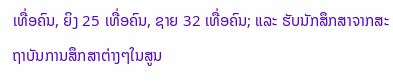ເທື່ອຄົນ, ຍິງ 25 ເທື່ອຄົນ, ຊາຍ 32 ເທື່ອຄົນ; ແລະ ຮັບນັກສຶກສາຈາກສະຖາບັນການສຶກສາຕ່າງໆໃນສູນ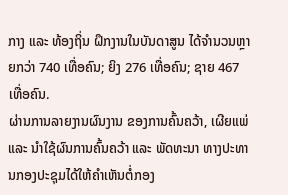ກາງ ແລະ ທ້ອງຖິ່ນ ຝຶກງານໃນບັນດາສູນ ໄດ້ຈຳນວນຫຼາຍກວ່າ 740 ເທື່ອຄົນ; ຍິງ 276 ເທື່ອຄົນ; ຊາຍ 467 ເທື່ອຄົນ.
ຜ່ານການລາຍງານຜົນງານ ຂອງການຄົ້ນຄວ້າ, ເຜີຍແພ່ ແລະ ນໍາໃຊ້ຜົນການຄົ້ນຄວ້າ ແລະ ພັດທະນາ ທາງປະທານກອງປະຊຸມໄດ້ໃຫ້ຄໍາເຫັນຕໍ່ກອງ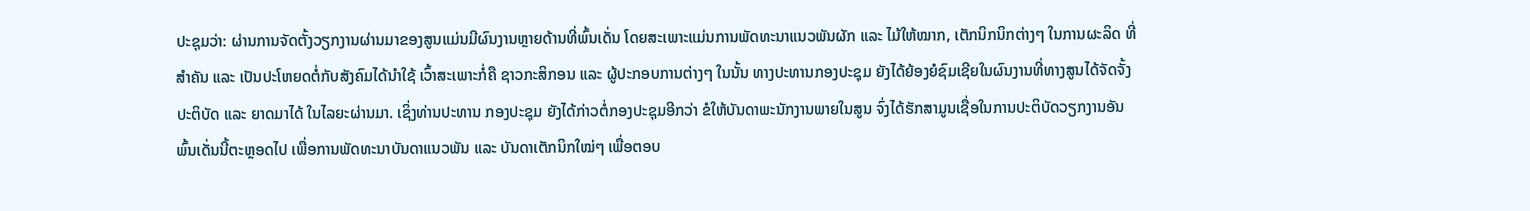ປະຊຸມວ່າ: ຜ່ານການຈັດຕັ້ງວຽກງານຜ່ານມາຂອງສູນແມ່ນມີຜົນງານຫຼາຍດ້ານທີ່ພົ້ນເດັ່ນ ໂດຍສະເພາະແມ່ນການພັດທະນາແນວພັນຜັກ ແລະ ໄມ້ໃຫ້ໝາກ, ເຕັກນິກນິກຕ່າງໆ ໃນການຜະລິດ ທີ່ສໍາຄັນ ແລະ ເປັນປະໂຫຍດຕໍ່ກັບສັງຄົມໄດ້ນໍາໃຊ້ ເວົ້າສະເພາະກໍ່ຄື ຊາວກະສິກອນ ແລະ ຜູ້ປະກອບການຕ່າງໆ ໃນນັ້ນ ທາງປະທານກອງປະຊຸມ ຍັງໄດ້ຍ້ອງຍໍຊົມເຊີຍໃນຜົນງານທີ່ທາງສູນໄດ້ຈັດຈັ້ງປະຕິບັດ ແລະ ຍາດມາໄດ້ ໃນໄລຍະຜ່ານມາ. ເຊິ່ງທ່ານປະທານ ກອງປະຊຸມ ຍັງໄດ້ກ່າວຕໍ່ກອງປະຊຸມອີກວ່າ ຂໍໃຫ້ບັນດາພະນັກງານພາຍໃນສູນ ຈົ່ງໄດ້ຮັກສາມູນເຊື່ອໃນການປະຕິບັດວຽກງານອັນພົ້ນເດັ່ນນີ້ຕະຫຼອດໄປ ເພື່ອການພັດທະນາບັນດາແນວພັນ ແລະ ບັນດາເຕັກນິກໃໝ່ໆ ເພື່ອຕອບ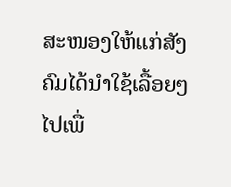ສະໜອງໃຫ້ແກ່ສັງຄົມໄດ້ນໍາໃຊ້ເລື້ອຍໆ ໄປເພື່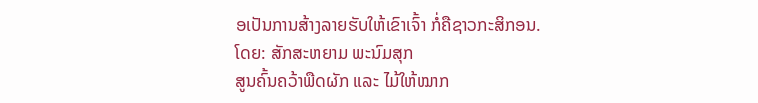ອເປັນການສ້າງລາຍຮັບໃຫ້ເຂົາເຈົ້າ ກໍ່ຄືຊາວກະສິກອນ.
ໂດຍ: ສັກສະຫຍາມ ພະນົມສຸກ
ສູນຄົ້ນຄວ້າພືດຜັກ ແລະ ໄມ້ໃຫ້ໝາກ